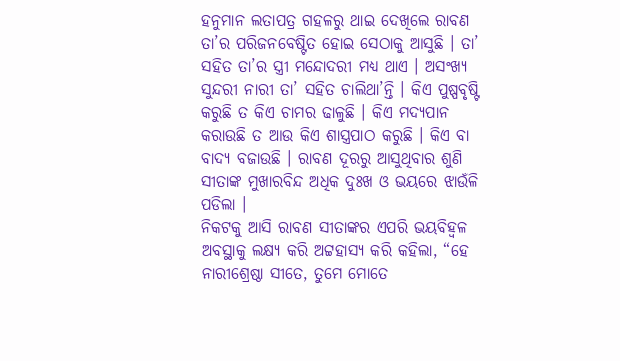ହନୁମାନ ଲତାପତ୍ର ଗହଳରୁ ଥାଇ ଦେଖିଲେ ରାବଣ ତା’ର ପରିଜନବେଷ୍ଟିତ ହୋଇ ସେଠାକୁ ଆସୁଛି । ତା’ ସହିତ ତା’ର ସ୍ତ୍ରୀ ମନ୍ଦୋଦରୀ ମଧ୍ୟ ଥାଏ । ଅସଂଖ୍ୟ ସୁନ୍ଦରୀ ନାରୀ ତା’ ସହିତ ଚାଲିଥା’ନ୍ତି । କିଏ ପୁଷ୍ପବୃଷ୍ଟି କରୁଛି ତ କିଏ ଚାମର ଢାଳୁଛି । କିଏ ମଦ୍ୟପାନ କରାଉଛି ତ ଆଉ କିଏ ଶାସ୍ତ୍ରପାଠ କରୁଛି । କିଏ ବା ବାଦ୍ୟ ବଜାଉଛି । ରାବଣ ଦୂରରୁ ଆସୁଥିବାର ଶୁଣି ସୀତାଙ୍କ ମୁଖାରବିନ୍ଦ ଅଧିକ ଦୁଃଖ ଓ ଭୟରେ ଝାଉଁଳି ପଡିଲା ।
ନିକଟକୁ ଆସି ରାବଣ ସୀତାଙ୍କର ଏପରି ଭୟବିହ୍ୱଳ ଅବସ୍ଥାକୁ ଲକ୍ଷ୍ୟ କରି ଅଟ୍ଟହାସ୍ୟ କରି କହିଲା, “ହେ ନାରୀଶ୍ରେଷ୍ଠା ସୀତେ, ତୁମେ ମୋତେ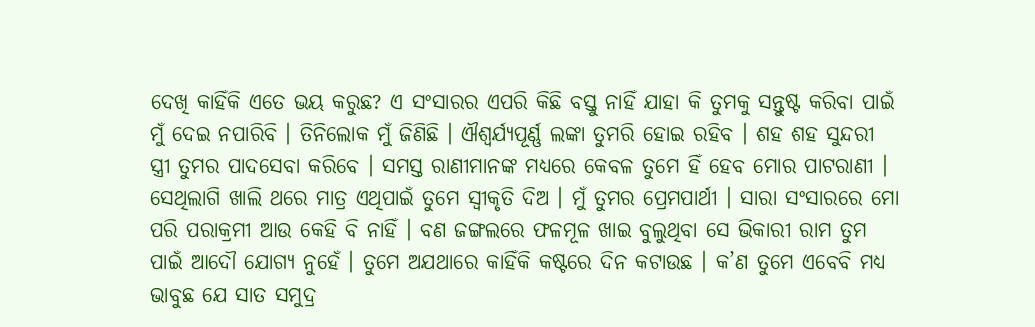ଦେଖି କାହିଁକି ଏତେ ଭୟ କରୁଛ? ଏ ସଂସାରର ଏପରି କିଛି ବସ୍ତୁ ନାହିଁ ଯାହା କି ତୁମକୁ ସନ୍ତୁଷ୍ଟ କରିବା ପାଇଁ ମୁଁ ଦେଇ ନପାରିବି । ତିନିଲୋକ ମୁଁ ଜିଣିଛି । ଐଶ୍ୱର୍ଯ୍ୟପୂର୍ଣ୍ଣ ଲଙ୍କା ତୁମରି ହୋଇ ରହିବ । ଶହ ଶହ ସୁନ୍ଦରୀ ସ୍ତ୍ରୀ ତୁମର ପାଦସେବା କରିବେ । ସମସ୍ତ ରାଣୀମାନଙ୍କ ମଧ୍ୟରେ କେବଳ ତୁମେ ହିଁ ହେବ ମୋର ପାଟରାଣୀ । ସେଥିଲାଗି ଖାଲି ଥରେ ମାତ୍ର ଏଥିପାଇଁ ତୁମେ ସ୍ୱୀକୃତି ଦିଅ । ମୁଁ ତୁମର ପ୍ରେମପାର୍ଥୀ । ସାରା ସଂସାରରେ ମୋ ପରି ପରାକ୍ରମୀ ଆଉ କେହି ବି ନାହିଁ । ବଣ ଜଙ୍ଗଲରେ ଫଳମୂଳ ଖାଇ ବୁଲୁଥିବା ସେ ଭିକାରୀ ରାମ ତୁମ ପାଇଁ ଆଦୌ ଯୋଗ୍ୟ ନୁହେଁ । ତୁମେ ଅଯଥାରେ କାହିଁକି କଷ୍ଟରେ ଦିନ କଟାଉଛ । କ’ଣ ତୁମେ ଏବେବି ମଧ୍ୟ ଭାବୁଛ ଯେ ସାତ ସମୁଦ୍ର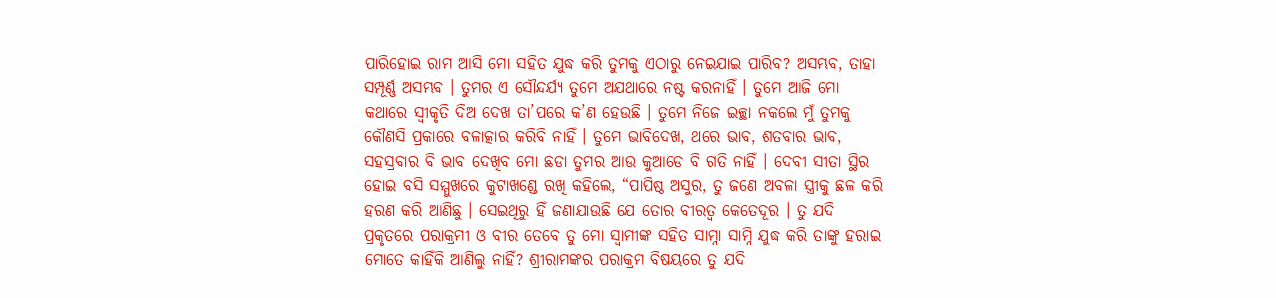ପାରିହୋଇ ରାମ ଆସି ମୋ ସହିତ ଯୁଦ୍ଧ କରି ତୁମକୁ ଏଠାରୁ ନେଇଯାଇ ପାରିବ? ଅସମ୍ଭବ, ତାହା ସମ୍ପୂର୍ଣ୍ଣ ଅସମ୍ଭବ । ତୁମର ଏ ସୌନ୍ଦର୍ଯ୍ୟ ତୁମେ ଅଯଥାରେ ନଷ୍ଟ କରନାହିଁ । ତୁମେ ଆଜି ମୋ କଥାରେ ସ୍ୱୀକୃତି ଦିଅ ଦେଖ ତା’ପରେ କ’ଣ ହେଉଛି । ତୁମେ ନିଜେ ଇଚ୍ଛା ନକଲେ ମୁଁ ତୁମକୁ କୌଣସି ପ୍ରକାରେ ବଳାତ୍କାର କରିବି ନାହିଁ । ତୁମେ ଭାବିଦେଖ, ଥରେ ଭାବ, ଶତବାର ଭାବ, ସହସ୍ରବାର ବି ଭାବ ଦେଖିବ ମୋ ଛଡା ତୁମର ଆଉ କୁଆଡେ ବି ଗତି ନାହିଁ । ଦେବୀ ସୀତା ସ୍ଥିର ହୋଇ ବସି ସମ୍ମୁଖରେ କୁଟାଖଣ୍ଡେ ରଖି କହିଲେ, “ପାପିଷ୍ଠ ଅସୁର, ତୁ ଜଣେ ଅବଳା ସ୍ତ୍ରୀକୁ ଛଳ କରି ହରଣ କରି ଆଣିଛୁ । ସେଇଥିରୁ ହିଁ ଜଣାଯାଉଛି ଯେ ତୋର ବୀରତ୍ୱ କେତେଦୂର । ତୁ ଯଦି ପ୍ରକୃତରେ ପରାକ୍ରମୀ ଓ ବୀର ତେବେ ତୁ ମୋ ସ୍ୱାମୀଙ୍କ ସହିତ ସାମ୍ନା ସାମ୍ନି ଯୁଦ୍ଧ କରି ତାଙ୍କୁ ହରାଇ ମୋତେ କାହିଁକି ଆଣିଲୁ ନାହିଁ? ଶ୍ରୀରାମଙ୍କର ପରାକ୍ରମ ବିଷୟରେ ତୁ ଯଦି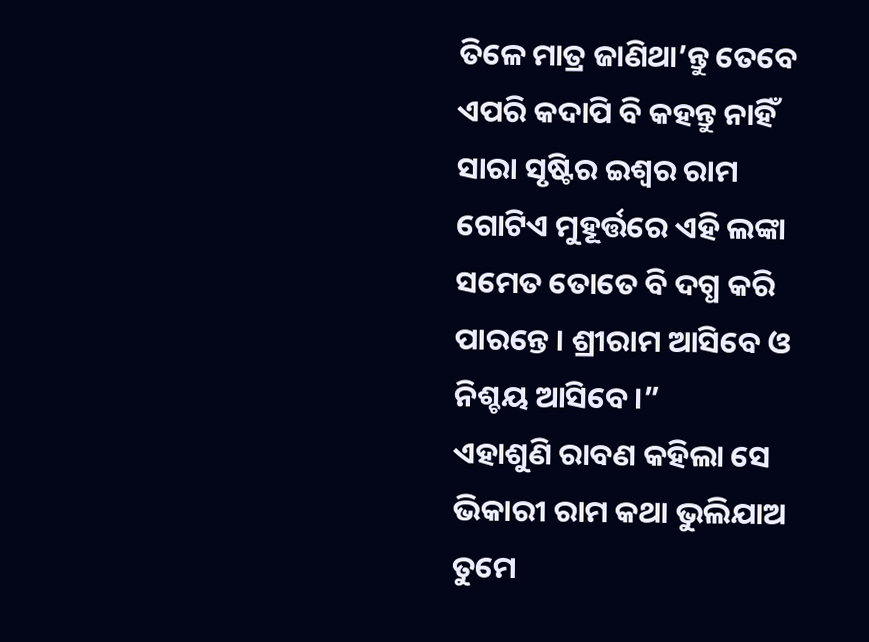ତିଳେ ମାତ୍ର ଜାଣିଥା’ନ୍ତୁ ତେବେ ଏପରି କଦାପି ବି କହନ୍ତୁ ନାହିଁ ସାରା ସୃଷ୍ଟିର ଇଶ୍ୱର ରାମ ଗୋଟିଏ ମୁହୂର୍ତ୍ତରେ ଏହି ଲଙ୍କା ସମେତ ତୋତେ ବି ଦଗ୍ଧ କରି ପାରନ୍ତେ । ଶ୍ରୀରାମ ଆସିବେ ଓ ନିଶ୍ଚୟ ଆସିବେ ।”
ଏହାଶୁଣି ରାବଣ କହିଲା ସେ ଭିକାରୀ ରାମ କଥା ଭୁଲିଯାଅ ତୁମେ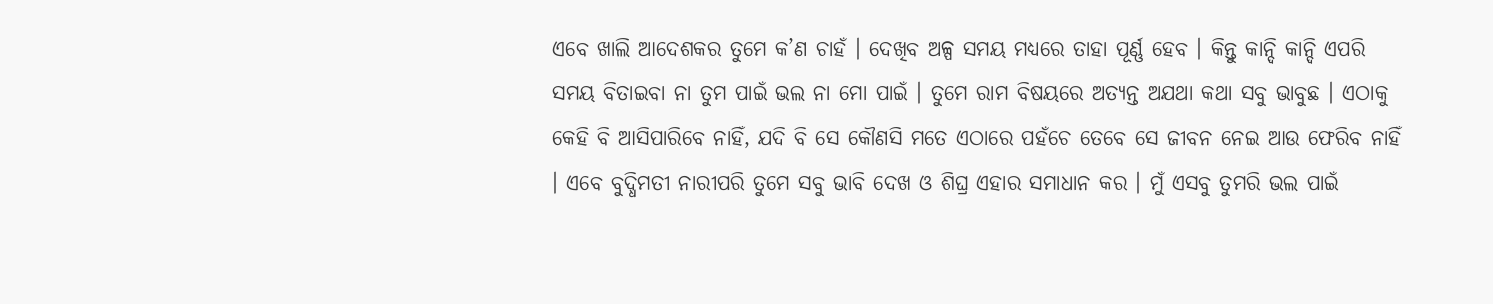ଏବେ ଖାଲି ଆଦେଶକର ତୁମେ କ’ଣ ଚାହଁ । ଦେଖିବ ଅଳ୍ପ ସମୟ ମଧ୍ୟରେ ତାହା ପୂର୍ଣ୍ଣ ହେବ । କିନ୍ତୁ କାନ୍ଦି କାନ୍ଦି ଏପରି ସମୟ ବିତାଇବା ନା ତୁମ ପାଇଁ ଭଲ ନା ମୋ ପାଇଁ । ତୁମେ ରାମ ବିଷୟରେ ଅତ୍ୟନ୍ତ ଅଯଥା କଥା ସବୁ ଭାବୁଛ । ଏଠାକୁ କେହି ବି ଆସିପାରିବେ ନାହିଁ, ଯଦି ବି ସେ କୌଣସି ମତେ ଏଠାରେ ପହଁଚେ ତେବେ ସେ ଜୀବନ ନେଇ ଆଉ ଫେରିବ ନାହିଁ । ଏବେ ବୁଦ୍ଧିମତୀ ନାରୀପରି ତୁମେ ସବୁ ଭାବି ଦେଖ ଓ ଶିଘ୍ର ଏହାର ସମାଧାନ କର । ମୁଁ ଏସବୁ ତୁମରି ଭଲ ପାଇଁ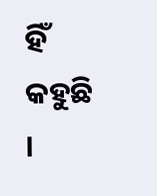ହିଁ କହୁଛି ।